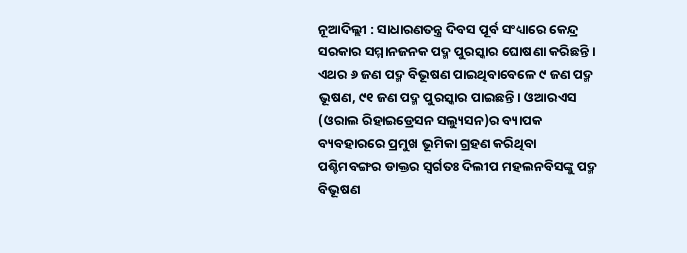ନୂଆଦିଲ୍ଲୀ : ସାଧାରଣତନ୍ତ୍ର ଦିବସ ପୂର୍ବ ସଂଧ୍ୟାରେ କେନ୍ଦ୍ର ସରକାର ସମ୍ମାନଜନକ ପଦ୍ମ ପୁରସ୍କାର ଘୋଷଣା କରିଛନ୍ତି । ଏଥର ୬ ଜଣ ପଦ୍ମ ବିଭୂଷଣ ପାଇଥିବାବେଳେ ୯ ଜଣ ପଦ୍ମ ଭୂଷଣ, ୯୧ ଜଣ ପଦ୍ମ ପୁରସ୍କାର ପାଇଛନ୍ତି । ଓଆରଏସ (ଓରାଲ ରିହାଇଡ୍ରେସନ ସଲ୍ୟୁସନ)ର ବ୍ୟାପକ ବ୍ୟବହାରରେ ପ୍ରମୁଖ ଭୂମିକା ଗ୍ରହଣ କରିଥିବା ପଶ୍ଚିମବଙ୍ଗର ଡାକ୍ତର ସ୍ୱର୍ଗତଃ ଦିଲୀପ ମହଲନବିସଙ୍କୁ ପଦ୍ମ ବିଭୂଷଣ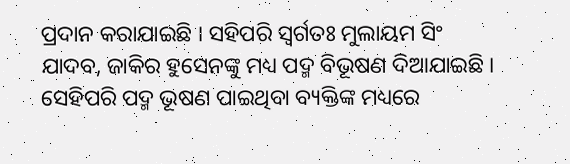ପ୍ରଦାନ କରାଯାଇଛି । ସହିପରି ସ୍ୱର୍ଗତଃ ମୁଲାୟମ ସିଂ ଯାଦବ, ଜାକିର ହୁସେନଙ୍କୁ ମଧ୍ୟ ପଦ୍ମ ବିଭୂଷଣ ଦିଆଯାଇଛି । ସେହିପରି ପଦ୍ମ ଭୂଷଣ ପାଇଥିବା ବ୍ୟକ୍ତିଙ୍କ ମଧ୍ୟରେ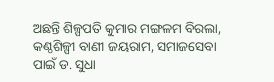ଅଛନ୍ତି ଶିଳ୍ପପତି କୁମାର ମଙ୍ଗଳମ ବିରଲା, କଣ୍ଠଶିଳ୍ପୀ ବାଣୀ ଜୟରାମ, ସମାଜସେବା ପାଇଁ ଡ. ସୁଧା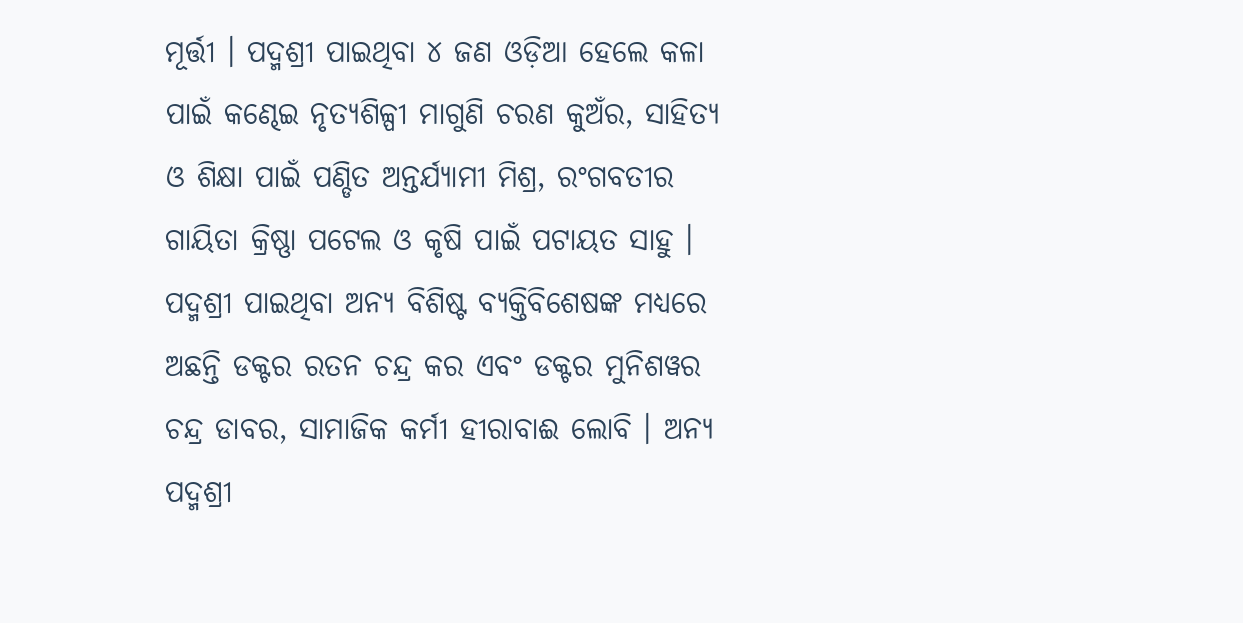ମୂର୍ତ୍ତୀ । ପଦ୍ମଶ୍ରୀ ପାଇଥିବା ୪ ଜଣ ଓଡ଼ିଆ ହେଲେ କଳା ପାଇଁ କଣ୍ଢେଇ ନୃତ୍ୟଶିଳ୍ପୀ ମାଗୁଣି ଚରଣ କୁଅଁର, ସାହିତ୍ୟ ଓ ଶିକ୍ଷା ପାଇଁ ପଣ୍ଡିତ ଅନ୍ତର୍ଯ୍ୟାମୀ ମିଶ୍ର, ରଂଗବତୀର ଗାୟିତା କ୍ରିଷ୍ଣା ପଟେଲ ଓ କୃଷି ପାଇଁ ପଟାୟତ ସାହୁ । ପଦ୍ମଶ୍ରୀ ପାଇଥିବା ଅନ୍ୟ ବିଶିଷ୍ଟ ବ୍ୟକ୍ତିବିଶେଷଙ୍କ ମଧ୍ୟରେ ଅଛନ୍ତି ଡକ୍ଟର ରତନ ଚନ୍ଦ୍ର କର ଏବଂ ଡକ୍ଟର ମୁନିଶୱର ଚନ୍ଦ୍ର ଡାବର, ସାମାଜିକ କର୍ମୀ ହୀରାବାଈ ଲୋବି । ଅନ୍ୟ ପଦ୍ମଶ୍ରୀ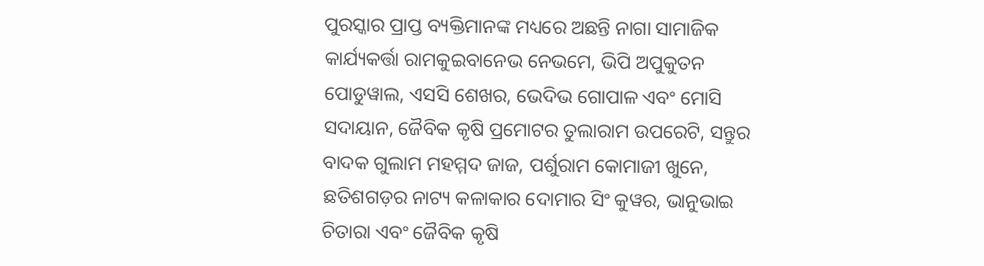ପୁରସ୍କାର ପ୍ରାପ୍ତ ବ୍ୟକ୍ତିମାନଙ୍କ ମଧ୍ୟରେ ଅଛନ୍ତି ନାଗା ସାମାଜିକ କାର୍ଯ୍ୟକର୍ତ୍ତା ରାମକୁଇବାନେଭ ନେଭମେ, ଭିପି ଅପୁକୁତନ ପୋଡୁୱାଲ, ଏସସି ଶେଖର, ଭେଦିଭ ଗୋପାଳ ଏବଂ ମୋସି ସଦାୟାନ, ଜୈବିକ କୃଷି ପ୍ରମୋଟର ତୁଲାରାମ ଉପରେଟି, ସନ୍ତୁର ବାଦକ ଗୁଲାମ ମହମ୍ମଦ ଜାଜ, ପର୍ଶୁରାମ କୋମାଜୀ ଖୁନେ, ଛତିଶଗଡ଼ର ନାଟ୍ୟ କଳାକାର ଦୋମାର ସିଂ କୁୱର, ଭାନୁଭାଇ ଚିତାରା ଏବଂ ଜୈବିକ କୃଷି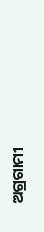ଅଗ୍ରଗାମୀ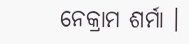ନେକ୍ରାମ ଶର୍ମା ।